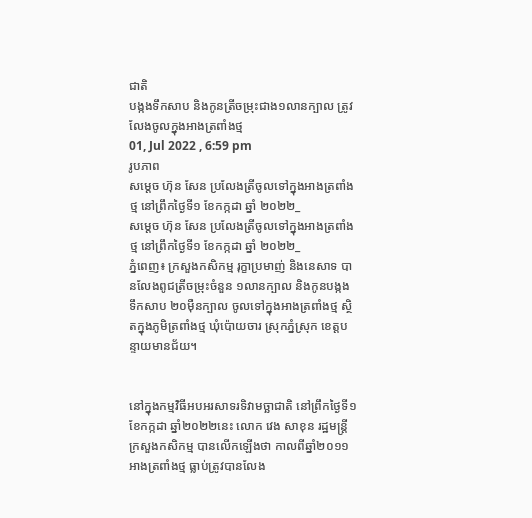ជាតិ
បង្កងទឹកសាប និងកូនត្រីចម្រុះជាង១លានក្បាល ត្រូវលែងចូលក្នុងអាងត្រពាំងថ្ម
01, Jul 2022 , 6:59 pm
រូបភាព
សម្ដេច ហ៊ុន សែន ប្រលែងត្រីចូលទៅក្នុងអាងត្រពាំងថ្ម នៅព្រឹកថ្ងៃទី១ ខែកក្កដា ឆ្នាំ ២០២២_
សម្ដេច ហ៊ុន សែន ប្រលែងត្រីចូលទៅក្នុងអាងត្រពាំងថ្ម នៅព្រឹកថ្ងៃទី១ ខែកក្កដា ឆ្នាំ ២០២២_
ភ្នំពេញ៖ ក្រសួងកសិកម្ម រុក្ខាប្រមាញ់ និងនេសាទ បានលែងពូជត្រីចម្រុះចំនួន ១លានក្បាល និងកូនបង្កងទឹកសាប ២០ម៉ឺនក្បាល ចូលទៅក្នុងអាងត្រពាំងថ្ម ស្ថិតក្នុងភូមិត្រពាំងថ្ម ឃុំប៉ោយចារ ស្រុកភ្នំស្រុក ខេត្តបន្ទាយមានជ័យ។


នៅក្នុងកម្មវិធីអបអរសាទរទិវាមច្ឆាជាតិ នៅព្រឹកថ្ងៃទី១ ខែកក្កដា ឆ្នាំ២០២២នេះ លោក វេង សាខុន រដ្ឋមន្រ្តីក្រសួងកសិកម្ម បានលើកឡើងថា កាលពីឆ្នាំ២០១១ អាងត្រពាំងថ្ម ធ្លាប់ត្រូវបានលែង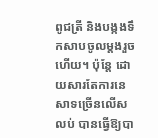ពូជត្រី និងបង្កងទឹកសាបចូលម្ដងរួចហើយ។ ប៉ុន្តែ ដោយសារតែការនេសាទច្រើនលើសលប់ បានធ្វើឱ្យបា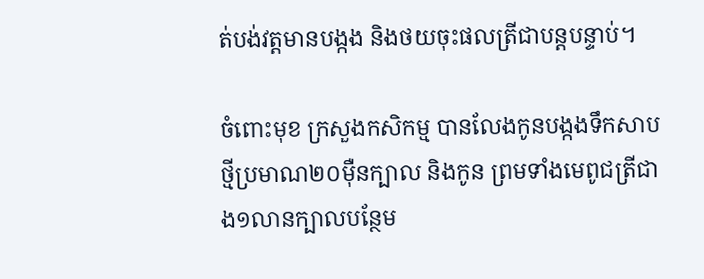ត់បង់វត្តមានបង្កង និងថយចុះផលត្រីជាបន្តបន្ទាប់។

ចំពោះមុខ ក្រសួងកសិកម្ម បានលែងកូនបង្កងទឹកសាបថ្មីប្រមាណ២០ម៉ឺនក្បាល និងកូន ព្រមទាំងមេពូជត្រីជាង១លានក្បាលបន្ថែម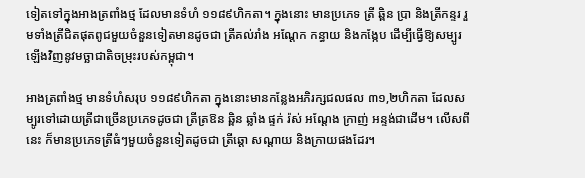ទៀតទៅក្នុងអាងត្រពាំងថ្ម ដែលមានទំហំ ១១៨៩ហិកតា។ ក្នុងនោះ មានប្រភេទ ត្រី ឆ្ពិន ប្រា និងត្រីកន្ទរ រួមទាំងត្រីជិតផុតពូជមួយចំនួនទៀតមានដូចជា ត្រីគល់រាំង អណ្ដែក កន្ធាយ និងកង្កែប ដើម្បីធ្វើឱ្យសម្បូរឡើងវិញនូវមច្ឆាជាតិចម្រុះរបស់កម្ពុជា។

អាងត្រពាំងថ្ម មានទំហំសរុប ១១៨៩ហិកតា ក្នុងនោះមានកន្លែងអភិរក្សជលផល ៣១,២ហិកតា ដែលសម្បូរទៅដោយត្រីជាច្រើនប្រភេទដូចជា ត្រីត្រឱន ឆ្ពិន ឆ្លាំង ផ្ទក់ រ៉ស់ អណ្ដែង ក្រាញ់ អន្ទង់ជាដើម។ លើសពីនេះ ក៏មានប្រភេទត្រីធំៗមួយចំនួនទៀតដូចជា ត្រីឆ្ដោ សណ្ដាយ និងក្រាយផងដែរ។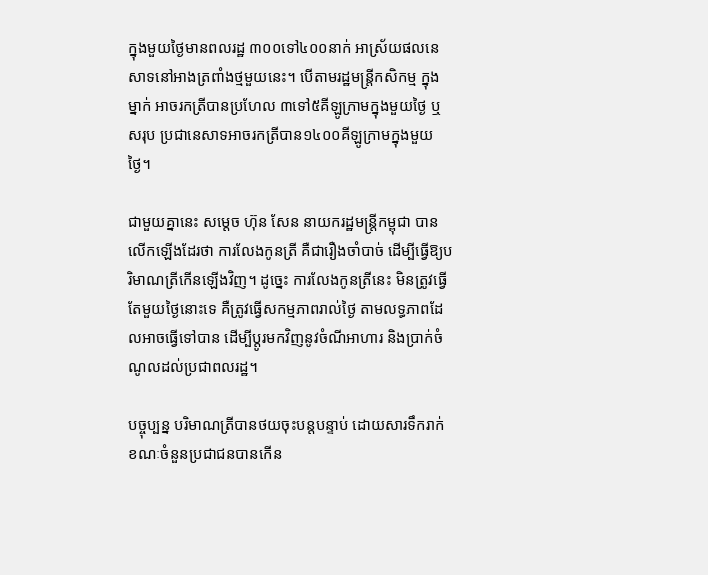ក្នុងមួយថ្ងៃមានពលរដ្ឋ ៣០០ទៅ៤០០នាក់ អាស្រ័យផលនេសាទនៅអាងត្រពាំងថ្មមួយនេះ។ បើតាមរដ្ឋមន្រ្តីកសិកម្ម ក្នុងម្នាក់ អាចរកត្រីបានប្រហែល ៣ទៅ៥គីឡូក្រាមក្នុងមួយថ្ងៃ ឬសរុប ប្រជានេសាទអាចរកត្រីបាន១៤០០គីឡូក្រាមក្នុងមួយថ្ងៃ។

ជាមួយគ្នានេះ សម្ដេច ហ៊ុន សែន នាយករដ្ឋមន្រ្តីកម្ពុជា បានលើកឡើងដែរថា ការលែងកូនត្រី គឺជារឿងចាំបាច់ ដើម្បីធ្វើឱ្យបរិមាណត្រីកើនឡើងវិញ។ ដូច្នេះ ការលែងកូនត្រីនេះ មិនត្រូវធ្វើតែមួយថ្ងៃនោះទេ គឺត្រូវធ្វើសកម្មភាពរាល់ថ្ងៃ តាមលទ្ធភាពដែលអាចធ្វើទៅបាន ដើម្បីប្ដូរមកវិញនូវចំណីអាហារ និងប្រាក់ចំណូលដល់ប្រជាពលរដ្ឋ។

បច្ចុប្បន្ន បរិមាណត្រីបានថយចុះបន្តបន្ទាប់ ដោយសារទឹករាក់ ខណៈចំនួនប្រជាជនបានកើន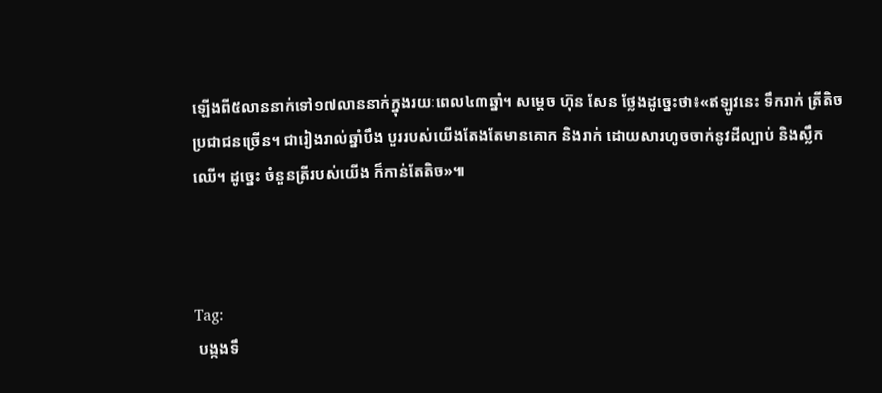ឡើងពី៥លាននាក់ទៅ១៧លាននាក់ក្នុងរយៈពេល៤៣ឆ្នាំ។ សម្ដេច ហ៊ុន សែន ថ្លែងដូច្នេះថា៖«ឥឡូវនេះ ទឹករាក់ ត្រីតិច ប្រជាជនច្រើន។ ជារៀងរាល់ឆ្នាំបឹង បួររបស់យើងតែងតែមានគោក និងរាក់ ដោយសារហូចចាក់នូវដីល្បាប់ និងស្លឹកឈើ។ ដូច្នេះ ចំនួនត្រីរបស់យើង ក៏កាន់តែតិច»៕



Tag:
 បង្កងទឹ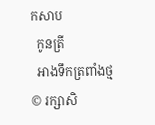កសាប
  កូនត្រី
  អាងទឹកត្រពាំងថ្ម
© រក្សាសិ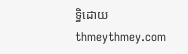ទ្ធិដោយ thmeythmey.com